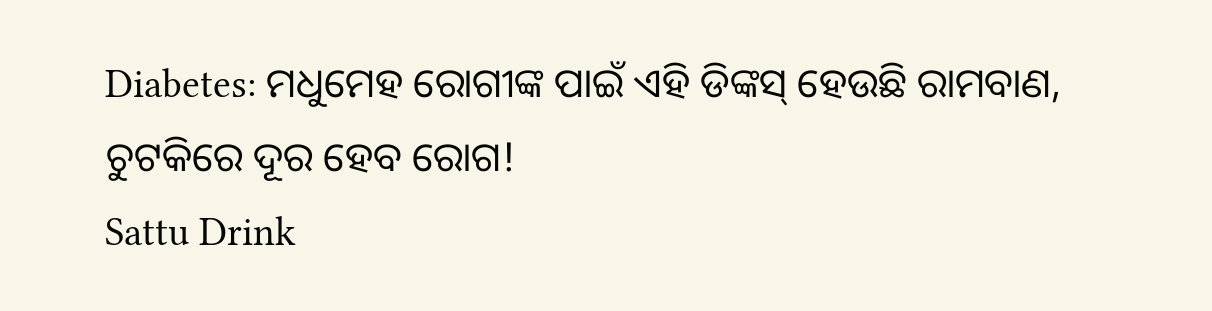Diabetes: ମଧୁମେହ ରୋଗୀଙ୍କ ପାଇଁ ଏହି ଡିଙ୍କସ୍ ହେଉଛି ରାମବାଣ, ଚୁଟକିରେ ଦୂର ହେବ ରୋଗ!
Sattu Drink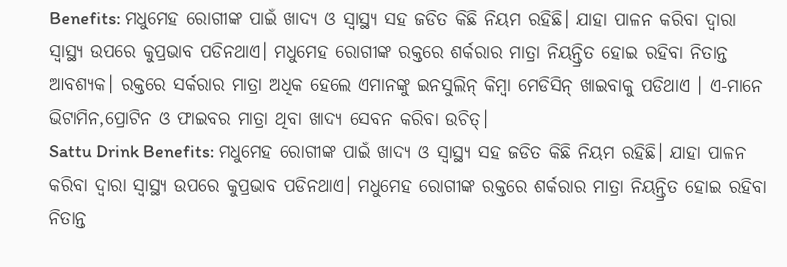Benefits: ମଧୁମେହ ରୋଗୀଙ୍କ ପାଇଁ ଖାଦ୍ୟ ଓ ସ୍ୱାସ୍ଥ୍ୟ ସହ ଜଡିତ କିଛି ନିୟମ ରହିଛି। ଯାହା ପାଳନ କରିବା ଦ୍ୱାରା ସ୍ୱାସ୍ଥ୍ୟ ଉପରେ କୁପ୍ରଭାବ ପଡିନଥାଏ। ମଧୁମେହ ରୋଗୀଙ୍କ ରକ୍ତରେ ଶର୍କରାର ମାତ୍ରା ନିୟନ୍ତ୍ରିତ ହୋଇ ରହିବା ନିତାନ୍ତ ଆବଶ୍ୟକ। ରକ୍ତରେ ସର୍କରାର ମାତ୍ରା ଅଧିକ ହେଲେ ଏମାନଙ୍କୁ ଇନସୁଲିନ୍ କିମ୍ବା ମେଡିସିନ୍ ଖାଇବାକୁ ପଡିଥାଏ । ଏ-ମାନେ ଭିଟାମିନ,ପ୍ରୋଟିନ ଓ ଫାଇବର ମାତ୍ରା ଥିବା ଖାଦ୍ୟ ସେବନ କରିବା ଉଚିତ୍।
Sattu Drink Benefits: ମଧୁମେହ ରୋଗୀଙ୍କ ପାଇଁ ଖାଦ୍ୟ ଓ ସ୍ୱାସ୍ଥ୍ୟ ସହ ଜଡିତ କିଛି ନିୟମ ରହିଛି। ଯାହା ପାଳନ କରିବା ଦ୍ୱାରା ସ୍ୱାସ୍ଥ୍ୟ ଉପରେ କୁପ୍ରଭାବ ପଡିନଥାଏ। ମଧୁମେହ ରୋଗୀଙ୍କ ରକ୍ତରେ ଶର୍କରାର ମାତ୍ରା ନିୟନ୍ତ୍ରିତ ହୋଇ ରହିବା ନିତାନ୍ତ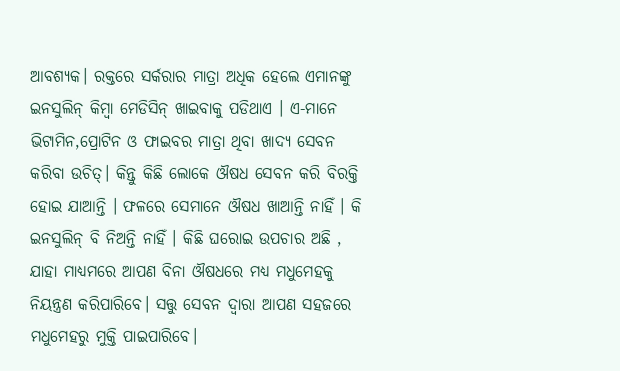ଆବଶ୍ୟକ। ରକ୍ତରେ ସର୍କରାର ମାତ୍ରା ଅଧିକ ହେଲେ ଏମାନଙ୍କୁ ଇନସୁଲିନ୍ କିମ୍ବା ମେଡିସିନ୍ ଖାଇବାକୁ ପଡିଥାଏ । ଏ-ମାନେ ଭିଟାମିନ,ପ୍ରୋଟିନ ଓ ଫାଇବର ମାତ୍ରା ଥିବା ଖାଦ୍ୟ ସେବନ କରିବା ଉଚିତ୍। କିନ୍ତୁ କିଛି ଲୋକେ ଔଷଧ ସେବନ କରି ବିରକ୍ତି ହୋଇ ଯାଆନ୍ତି । ଫଳରେ ସେମାନେ ଔଷଧ ଖାଆନ୍ତି ନାହିଁ । କି ଇନସୁଲିନ୍ ବି ନିଅନ୍ତି ନାହିଁ । କିଛି ଘରୋଇ ଉପଚାର ଅଛି , ଯାହା ମାଧ୍ୟମରେ ଆପଣ ବିନା ଔଷଧରେ ମଧ୍ୟ ମଧୁମେହକୁ ନିୟନ୍ତ୍ରଣ କରିପାରିବେ। ସତ୍ତୁ ସେବନ ଦ୍ବାରା ଆପଣ ସହଜରେ ମଧୁମେହରୁ ମୁକ୍ତି ପାଇପାରିବେ।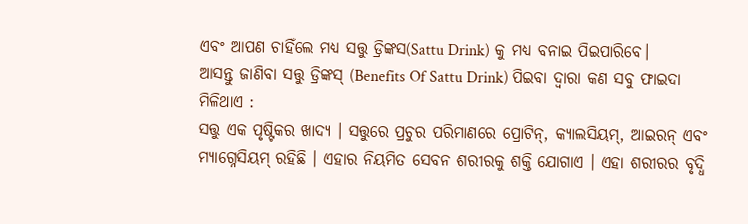ଏବଂ ଆପଣ ଚାହିଁଲେ ମଧ୍ୟ ସତ୍ତୁ ଡ୍ରିଙ୍କସ(Sattu Drink) କୁ ମଧ୍ୟ ବନାଇ ପିଇପାରିବେ।
ଆସନ୍ତୁ ଜାଣିବା ସତ୍ତୁ ଡ୍ରିଙ୍କସ୍ (Benefits Of Sattu Drink) ପିଇବା ଦ୍ବାରା କଣ ସବୁ ଫାଇଦା ମିଳିଥାଏ :
ସତ୍ତୁ ଏକ ପୃଷ୍ଟିକର ଖାଦ୍ୟ । ସତ୍ତୁରେ ପ୍ରଚୁର ପରିମାଣରେ ପ୍ରୋଟିନ୍, କ୍ୟାଲସିୟମ୍, ଆଇରନ୍ ଏବଂ ମ୍ୟାଗ୍ନେସିୟମ୍ ରହିଛି । ଏହାର ନିୟମିତ ସେବନ ଶରୀରକୁ ଶକ୍ତି ଯୋଗାଏ । ଏହା ଶରୀରର ବୃଦ୍ଧି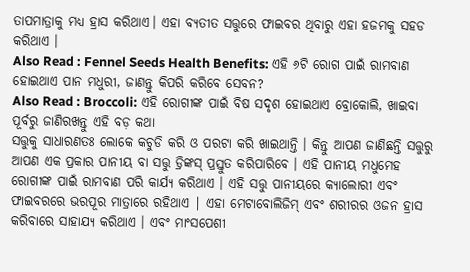ତାପମାତ୍ରାକୁ ମଧ୍ୟ ହ୍ରାସ କରିଥାଏ। ଏହା ବ୍ୟତୀତ ସତ୍ତୁରେ ଫାଇବର ଥିବାରୁ ଏହା ହଜମକୁ ସହଡ କରିଥାଏ ।
Also Read : Fennel Seeds Health Benefits: ଏହି ୬ଟି ରୋଗ ପାଇଁ ରାମବାଣ ହୋଇଥାଏ ପାନ ମଧୁରୀ, ଜାଣନ୍ତୁ କିପରି କରିବେ ସେବନ?
Also Read : Broccoli: ଏହି ରୋଗୀଙ୍କ ପାଇଁ ବିଷ ସଦୃଶ ହୋଇଥାଏ ବ୍ରୋକୋଲି, ଖାଇବା ପୂର୍ବରୁ ଜାଣିରଖନ୍ତୁ ଏହି ବଡ଼ କଥା
ସତ୍ତୁକୁ ସାଧାରଣତଃ ଲୋକେ କଚୁଡି କରି ଓ ପରଟା କରି ଖାଇଥାନ୍ତି । କିନ୍ତୁ ଆପଣ ଜାଣିଛନ୍ତି ସତ୍ତୁରୁ ଆପଣ ଏକ ପ୍ରକାର ପାନୀୟ ବା ସତ୍ତୁ ଡ୍ରିଙ୍କସ୍ ପ୍ରସ୍ତୁତ କରିପାରିବେ । ଏହି ପାନୀୟ ମଧୁମେହ ରୋଗୀଙ୍କ ପାଇଁ ରାମବାଣ ପରି କାର୍ଯ୍ୟ କରିଥାଏ । ଏହି ସତ୍ତୁ ପାନୀୟରେ କ୍ୟାଲୋରୀ ଏବଂ ଫାଇବରରେ ଭରପୂର ମାତ୍ରାରେ ରହିଥାଏ | ଏହା ମେଟାବୋଲିଜିମ୍ ଏବଂ ଶରୀରର ଓଜନ ହ୍ରାସ କରିବାରେ ସାହାଯ୍ୟ କରିଥାଏ । ଏବଂ ମାଂସପେଶୀ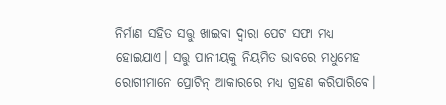ନିର୍ମାଣ ସହିତ ସତ୍ତୁ ଖାଇବା ଦ୍ୱାରା ପେଟ ସଫା ମଧ୍ୟ ହୋଇଯାଏ। ସତ୍ତୁ ପାନୀୟକୁ ନିୟମିତ ଭାବରେ ମଧୁମେହ ରୋଗୀମାନେ ପ୍ରୋଟିନ୍ ଆକାରରେ ମଧ୍ୟ ଗ୍ରହଣ କରିପାରିବେ।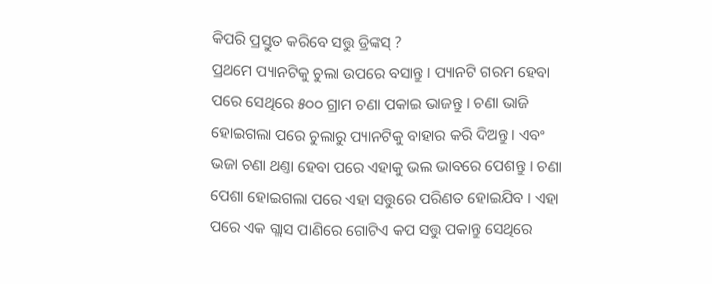କିପରି ପ୍ରସ୍ତୁତ କରିବେ ସତ୍ତୁ ଡ୍ରିଙ୍କସ୍ ?
ପ୍ରଥମେ ପ୍ୟାନଟିକୁ ଚୁଲା ଉପରେ ବସାନ୍ତୁ । ପ୍ୟାନଟି ଗରମ ହେବା ପରେ ସେଥିରେ ୫୦୦ ଗ୍ରାମ ଚଣା ପକାଇ ଭାଜନ୍ତୁ । ଚଣା ଭାଜି ହୋଇଗଲା ପରେ ଚୁଲାରୁ ପ୍ୟାନଟିକୁ ବାହାର କରି ଦିଅନ୍ତୁ । ଏବଂ ଭଜା ଚଣା ଥଣ୍ତା ହେବା ପରେ ଏହାକୁ ଭଲ ଭାବରେ ପେଶନ୍ତୁ । ଚଣା ପେଶା ହୋଇଗଲା ପରେ ଏହା ସତ୍ତୁରେ ପରିଣତ ହୋଇଯିବ । ଏହା ପରେ ଏକ ଗ୍ଲାସ ପାଣିରେ ଗୋଟିଏ କପ ସତ୍ତୁ ପକାନ୍ତୁ ସେଥିରେ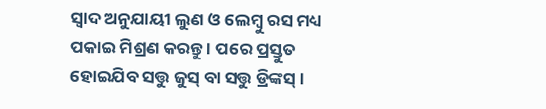ସ୍ବାଦ ଅନୁଯାୟୀ ଲୁଣ ଓ ଲେମ୍ବୁ ରସ ମଧ୍ୟ ପକାଇ ମିଶ୍ରଣ କରନ୍ତୁ । ପରେ ପ୍ରସ୍ତୁତ ହୋଇଯିବ ସତ୍ତୁ ଜୁସ୍ ବା ସତ୍ତୁ ଡ୍ରିଙ୍କସ୍ ।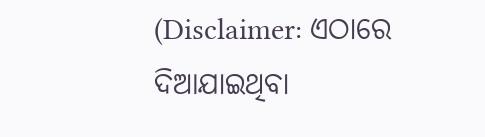(Disclaimer: ଏଠାରେ ଦିଆଯାଇଥିବା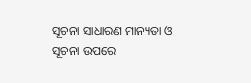ସୂଚନା ସାଧାରଣ ମାନ୍ୟତା ଓ ସୂଚନା ଉପରେ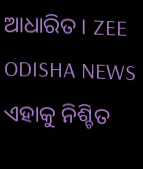ଆଧାରିତ । ZEE ODISHA NEWS ଏହାକୁ ନିଶ୍ଚିତ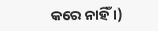କରେ ନାହିଁ ।)